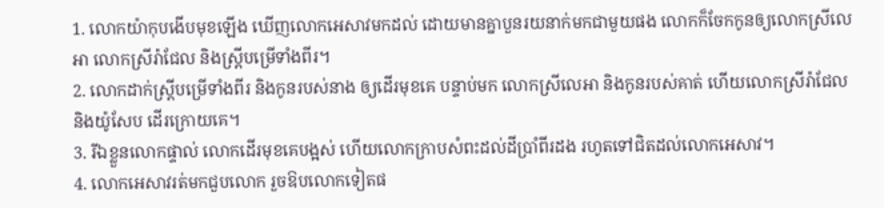1. លោកយ៉ាកុបងើបមុខឡើង ឃើញលោកអេសាវមកដល់ ដោយមានគ្នាបួនរយនាក់មកជាមួយផង លោកក៏ចែកកូនឲ្យលោកស្រីលេអា លោកស្រីរ៉ាជែល និងស្ត្រីបម្រើទាំងពីរ។
2. លោកដាក់ស្ត្រីបម្រើទាំងពីរ និងកូនរបស់នាង ឲ្យដើរមុខគេ បន្ទាប់មក លោកស្រីលេអា និងកូនរបស់គាត់ ហើយលោកស្រីរ៉ាជែល និងយ៉ូសែប ដើរក្រោយគេ។
3. រីឯខ្លួនលោកផ្ទាល់ លោកដើរមុខគេបង្អស់ ហើយលោកក្រាបសំពះដល់ដីប្រាំពីរដង រហូតទៅជិតដល់លោកអេសាវ។
4. លោកអេសាវរត់មកជួបលោក រួចឱបលោកទៀតផ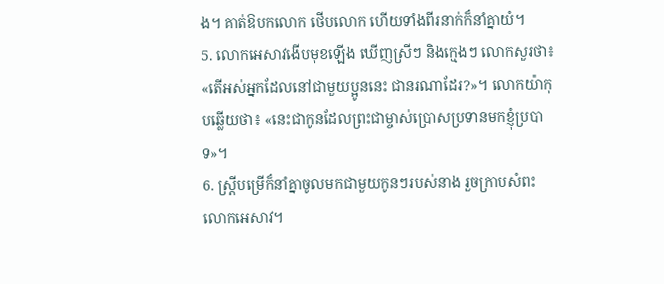ង។ គាត់ឱបកលោក ថើបលោក ហើយទាំងពីរនាក់ក៏នាំគ្នាយំ។
5. លោកអេសាវងើបមុខឡើង ឃើញស្រីៗ និងក្មេងៗ លោកសួរថា៖ «តើអស់អ្នកដែលនៅជាមួយប្អូននេះ ជានរណាដែរ?»។ លោកយ៉ាកុបឆ្លើយថា៖ «នេះជាកូនដែលព្រះជាម្ចាស់ប្រោសប្រទានមកខ្ញុំប្របាទ»។
6. ស្ត្រីបម្រើក៏នាំគ្នាចូលមកជាមួយកូនៗរបស់នាង រួចក្រាបសំពះលោកអេសាវ។